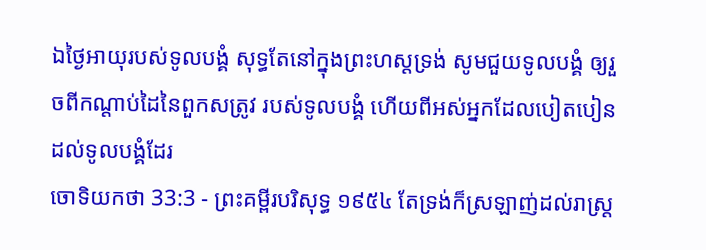ឯថ្ងៃអាយុរបស់ទូលបង្គំ សុទ្ធតែនៅក្នុងព្រះហស្តទ្រង់ សូមជួយទូលបង្គំ ឲ្យរួចពីកណ្តាប់ដៃនៃពួកសត្រូវ របស់ទូលបង្គំ ហើយពីអស់អ្នកដែលបៀតបៀនដល់ទូលបង្គំដែរ
ចោទិយកថា 33:3 - ព្រះគម្ពីរបរិសុទ្ធ ១៩៥៤ តែទ្រង់ក៏ស្រឡាញ់ដល់រាស្ត្រ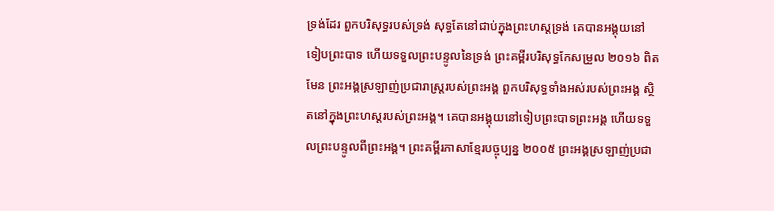ទ្រង់ដែរ ពួកបរិសុទ្ធរបស់ទ្រង់ សុទ្ធតែនៅជាប់ក្នុងព្រះហស្តទ្រង់ គេបានអង្គុយនៅទៀបព្រះបាទ ហើយទទួលព្រះបន្ទូលនៃទ្រង់ ព្រះគម្ពីរបរិសុទ្ធកែសម្រួល ២០១៦ ពិតមែន ព្រះអង្គស្រឡាញ់ប្រជារាស្ត្ររបស់ព្រះអង្គ ពួកបរិសុទ្ធទាំងអស់របស់ព្រះអង្គ ស្ថិតនៅក្នុងព្រះហស្តរបស់ព្រះអង្គ។ គេបានអង្គុយនៅទៀបព្រះបាទព្រះអង្គ ហើយទទួលព្រះបន្ទូលពីព្រះអង្គ។ ព្រះគម្ពីរភាសាខ្មែរបច្ចុប្បន្ន ២០០៥ ព្រះអង្គស្រឡាញ់ប្រជា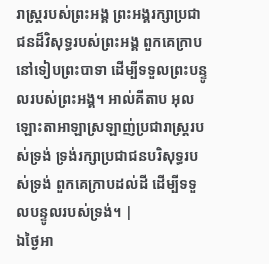រាស្ត្ររបស់ព្រះអង្គ ព្រះអង្គរក្សាប្រជាជនដ៏វិសុទ្ធរបស់ព្រះអង្គ ពួកគេក្រាបនៅទៀបព្រះបាទា ដើម្បីទទួលព្រះបន្ទូលរបស់ព្រះអង្គ។ អាល់គីតាប អុលឡោះតាអាឡាស្រឡាញ់ប្រជារាស្ត្ររបស់ទ្រង់ ទ្រង់រក្សាប្រជាជនបរិសុទ្ធរបស់ទ្រង់ ពួកគេក្រាបដល់ដី ដើម្បីទទួលបន្ទូលរបស់ទ្រង់។ |
ឯថ្ងៃអា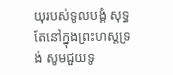យុរបស់ទូលបង្គំ សុទ្ធតែនៅក្នុងព្រះហស្តទ្រង់ សូមជួយទូ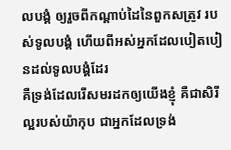លបង្គំ ឲ្យរួចពីកណ្តាប់ដៃនៃពួកសត្រូវ របស់ទូលបង្គំ ហើយពីអស់អ្នកដែលបៀតបៀនដល់ទូលបង្គំដែរ
គឺទ្រង់ដែលរើសមរដកឲ្យយើងខ្ញុំ គឺជាសិរីល្អរបស់យ៉ាកុប ជាអ្នកដែលទ្រង់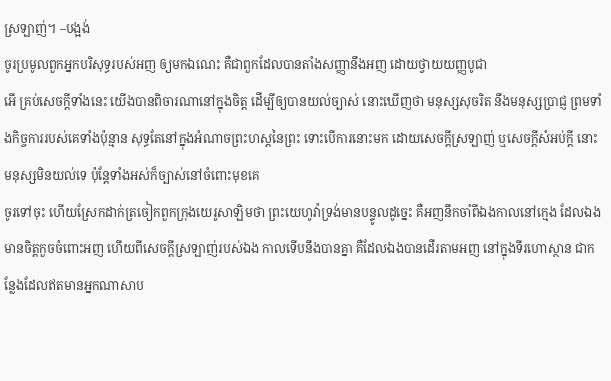ស្រឡាញ់។ –បង្អង់
ចូរប្រមូលពួកអ្នកបរិសុទ្ធរបស់អញ ឲ្យមកឯណេះ គឺជាពួកដែលបានតាំងសញ្ញានឹងអញ ដោយថ្វាយយញ្ញបូជា
អើ គ្រប់សេចក្ដីទាំងនេះ យើងបានពិចារណានៅក្នុងចិត្ត ដើម្បីឲ្យបានយល់ច្បាស់ នោះឃើញថា មនុស្សសុចរិត នឹងមនុស្សប្រាជ្ញ ព្រមទាំងកិច្ចការរបស់គេទាំងប៉ុន្មាន សុទ្ធតែនៅក្នុងអំណាចព្រះហស្តនៃព្រះ ទោះបើការនោះមក ដោយសេចក្ដីស្រឡាញ់ ឬសេចក្ដីសំអប់ក្តី នោះមនុស្សមិនយល់ទេ ប៉ុន្តែទាំងអស់ក៏ច្បាស់នៅចំពោះមុខគេ
ចូរទៅចុះ ហើយស្រែកដាក់ត្រចៀកពួកក្រុងយេរូសាឡិមថា ព្រះយេហូវ៉ាទ្រង់មានបន្ទូលដូច្នេះ គឺអញនឹកចាំពីឯងកាលនៅក្មេង ដែលឯងមានចិត្តកួចចំពោះអញ ហើយពីសេចក្ដីស្រឡាញ់របស់ឯង កាលទើបនឹងបានគ្នា គឺដែលឯងបានដើរតាមអញ នៅក្នុងទីរហោស្ថាន ជាកន្លែងដែលឥតមានអ្នកណាសាប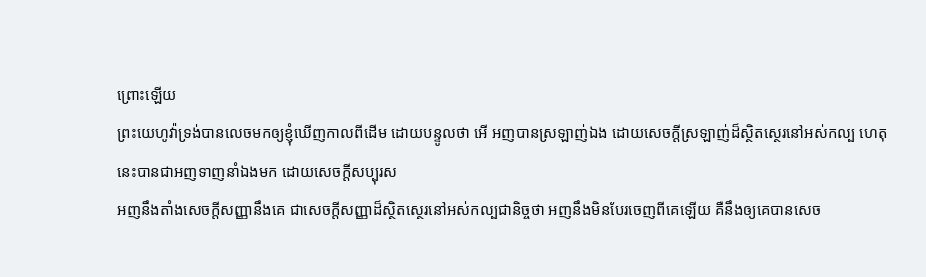ព្រោះឡើយ
ព្រះយេហូវ៉ាទ្រង់បានលេចមកឲ្យខ្ញុំឃើញកាលពីដើម ដោយបន្ទូលថា អើ អញបានស្រឡាញ់ឯង ដោយសេចក្ដីស្រឡាញ់ដ៏ស្ថិតស្ថេរនៅអស់កល្ប ហេតុនេះបានជាអញទាញនាំឯងមក ដោយសេចក្ដីសប្បុរស
អញនឹងតាំងសេចក្ដីសញ្ញានឹងគេ ជាសេចក្ដីសញ្ញាដ៏ស្ថិតស្ថេរនៅអស់កល្បជានិច្ចថា អញនឹងមិនបែរចេញពីគេឡើយ គឺនឹងឲ្យគេបានសេច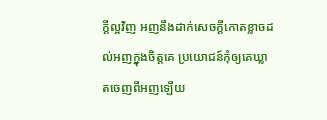ក្ដីល្អវិញ អញនឹងដាក់សេចក្ដីកោតខ្លាចដល់អញក្នុងចិត្តគេ ប្រយោជន៍កុំឲ្យគេឃ្លាតចេញពីអញឡើយ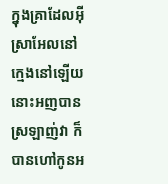ក្នុងគ្រាដែលអ៊ីស្រាអែលនៅក្មេងនៅឡើយ នោះអញបានស្រឡាញ់វា ក៏បានហៅកូនអ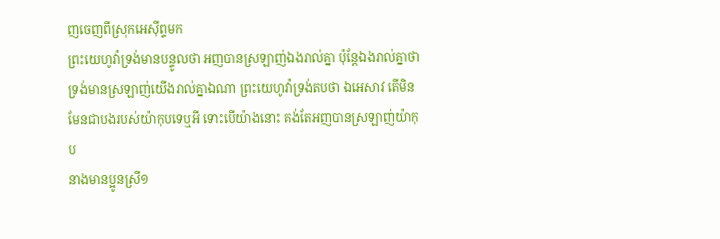ញចេញពីស្រុកអេស៊ីព្ទមក
ព្រះយេហូវ៉ាទ្រង់មានបន្ទូលថា អញបានស្រឡាញ់ឯងរាល់គ្នា ប៉ុន្តែឯងរាល់គ្នាថា ទ្រង់មានស្រឡាញ់យើងរាល់គ្នាឯណា ព្រះយេហូវ៉ាទ្រង់តបថា ឯអេសាវ តើមិនមែនជាបងរបស់យ៉ាកុបទេឬអី ទោះបើយ៉ាងនោះ គង់តែអញបានស្រឡាញ់យ៉ាកុប
នាងមានប្អូនស្រី១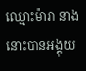ឈ្មោះម៉ារា នាងនោះបានអង្គុយ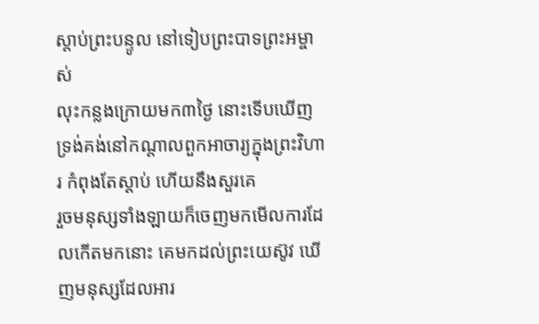ស្តាប់ព្រះបន្ទូល នៅទៀបព្រះបាទព្រះអម្ចាស់
លុះកន្លងក្រោយមក៣ថ្ងៃ នោះទើបឃើញទ្រង់គង់នៅកណ្តាលពួកអាចារ្យក្នុងព្រះវិហារ កំពុងតែស្តាប់ ហើយនឹងសួរគេ
រួចមនុស្សទាំងឡាយក៏ចេញមកមើលការដែលកើតមកនោះ គេមកដល់ព្រះយេស៊ូវ ឃើញមនុស្សដែលអារ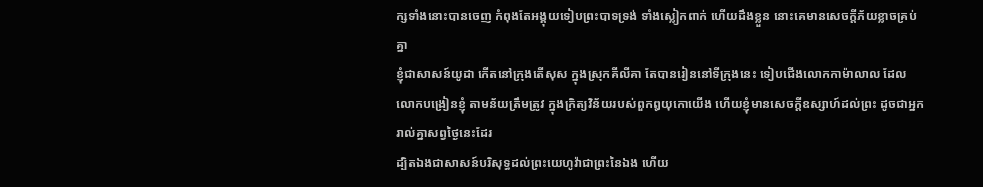ក្សទាំងនោះបានចេញ កំពុងតែអង្គុយទៀបព្រះបាទទ្រង់ ទាំងស្លៀកពាក់ ហើយដឹងខ្លួន នោះគេមានសេចក្ដីភ័យខ្លាចគ្រប់គ្នា
ខ្ញុំជាសាសន៍យូដា កើតនៅក្រុងតើសុស ក្នុងស្រុកគីលីគា តែបានរៀននៅទីក្រុងនេះ ទៀបជើងលោកកាម៉ាលាល ដែលលោកបង្រៀនខ្ញុំ តាមន័យត្រឹមត្រូវ ក្នុងក្រិត្យវិន័យរបស់ពួកឰយុកោយើង ហើយខ្ញុំមានសេចក្ដីឧស្សាហ៍ដល់ព្រះ ដូចជាអ្នករាល់គ្នាសព្វថ្ងៃនេះដែរ
ដ្បិតឯងជាសាសន៍បរិសុទ្ធដល់ព្រះយេហូវ៉ាជាព្រះនៃឯង ហើយ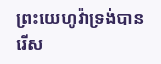ព្រះយេហូវ៉ាទ្រង់បានរើស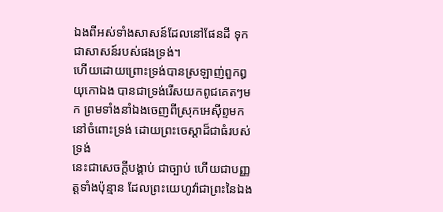ឯងពីអស់ទាំងសាសន៍ដែលនៅផែនដី ទុកជាសាសន៍របស់ផងទ្រង់។
ហើយដោយព្រោះទ្រង់បានស្រឡាញ់ពួកឰយុកោឯង បានជាទ្រង់រើសយកពូជគេតៗមក ព្រមទាំងនាំឯងចេញពីស្រុកអេស៊ីព្ទមកនៅចំពោះទ្រង់ ដោយព្រះចេស្តាដ៏ជាធំរបស់ទ្រង់
នេះជាសេចក្ដីបង្គាប់ ជាច្បាប់ ហើយជាបញ្ញត្តទាំងប៉ុន្មាន ដែលព្រះយេហូវ៉ាជាព្រះនៃឯង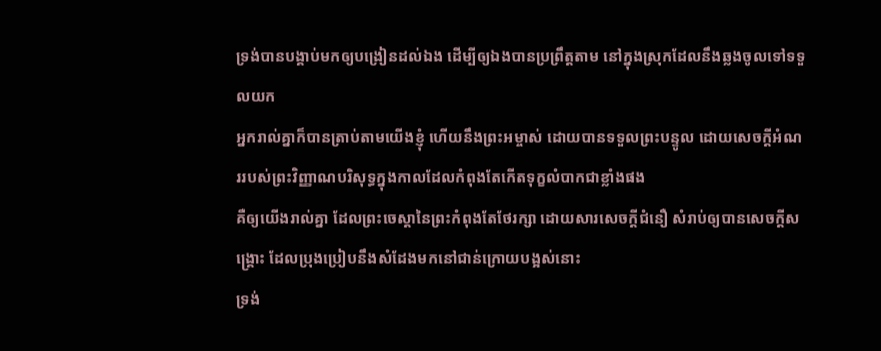ទ្រង់បានបង្គាប់មកឲ្យបង្រៀនដល់ឯង ដើម្បីឲ្យឯងបានប្រព្រឹត្តតាម នៅក្នុងស្រុកដែលនឹងឆ្លងចូលទៅទទួលយក
អ្នករាល់គ្នាក៏បានត្រាប់តាមយើងខ្ញុំ ហើយនឹងព្រះអម្ចាស់ ដោយបានទទួលព្រះបន្ទូល ដោយសេចក្ដីអំណររបស់ព្រះវិញ្ញាណបរិសុទ្ធក្នុងកាលដែលកំពុងតែកើតទុក្ខលំបាកជាខ្លាំងផង
គឺឲ្យយើងរាល់គ្នា ដែលព្រះចេស្តានៃព្រះកំពុងតែថែរក្សា ដោយសារសេចក្ដីជំនឿ សំរាប់ឲ្យបានសេចក្ដីសង្គ្រោះ ដែលប្រុងប្រៀបនឹងសំដែងមកនៅជាន់ក្រោយបង្អស់នោះ
ទ្រង់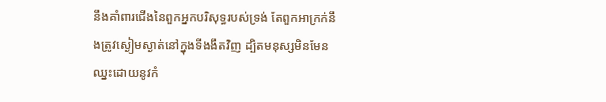នឹងគាំពារជើងនៃពួកអ្នកបរិសុទ្ធរបស់ទ្រង់ តែពួកអាក្រក់នឹងត្រូវស្ងៀមស្ងាត់នៅក្នុងទីងងឹតវិញ ដ្បិតមនុស្សមិនមែនឈ្នះដោយនូវកំ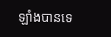ឡាំងបានទេ